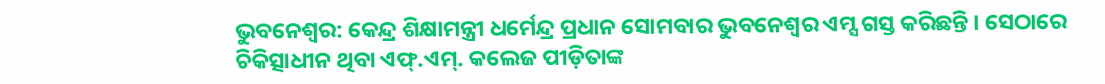ଭୁବନେଶ୍ୱର: କେନ୍ଦ୍ର ଶିକ୍ଷାମନ୍ତ୍ରୀ ଧର୍ମେନ୍ଦ୍ର ପ୍ରଧାନ ସୋମବାର ଭୁବନେଶ୍ୱର ଏମ୍ସ ଗସ୍ତ କରିଛନ୍ତି । ସେଠାରେ ଚିକିତ୍ସାଧୀନ ଥିବା ଏଫ୍.ଏମ୍. କଲେଜ ପୀଡ଼ିତାଙ୍କ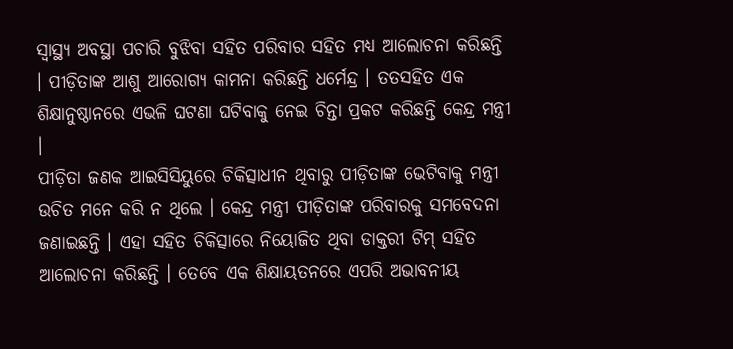ସ୍ୱାସ୍ଥ୍ୟ ଅବସ୍ଥା ପଚାରି ବୁଝିବା ସହିତ ପରିବାର ସହିତ ମଧ୍ୟ ଆଲୋଚନା କରିଛନ୍ତି । ପୀଡ଼ିତାଙ୍କ ଆଶୁ ଆରୋଗ୍ୟ କାମନା କରିଛନ୍ତି ଧର୍ମେନ୍ଦ୍ର । ତତସହିତ ଏକ ଶିକ୍ଷାନୁଷ୍ଠାନରେ ଏଭଳି ଘଟଣା ଘଟିବାକୁ ନେଇ ଚିନ୍ତା ପ୍ରକଟ କରିଛନ୍ତି କେନ୍ଦ୍ର ମନ୍ତ୍ରୀ ।
ପୀଡ଼ିତା ଜଣକ ଆଇସିସିୟୁରେ ଚିକିତ୍ସାଧୀନ ଥିବାରୁ ପୀଡ଼ିତାଙ୍କ ଭେଟିବାକୁ ମନ୍ତ୍ରୀ ଉଚିତ ମନେ କରି ନ ଥିଲେ । କେନ୍ଦ୍ର ମନ୍ତ୍ରୀ ପୀଡ଼ିତାଙ୍କ ପରିବାରକୁ ସମବେଦନା ଜଣାଇଛନ୍ତି । ଏହା ସହିତ ଚିକିତ୍ସାରେ ନିୟୋଜିତ ଥିବା ଡାକ୍ତରୀ ଟିମ୍ ସହିତ ଆଲୋଚନା କରିଛନ୍ତି । ତେବେ ଏକ ଶିକ୍ଷାୟତନରେ ଏପରି ଅଭାବନୀୟ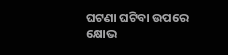ଘଟଣା ଘଟିବା ଉପରେ କ୍ଷୋଭ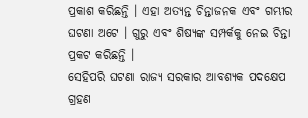ପ୍ରକାଶ କରିଛନ୍ତି । ଏହା ଅତ୍ୟନ୍ତ ଚିନ୍ତାଜନକ ଏବଂ ଗମ୍ଭୀର ଘଟଣା ଅଟେ । ଗୁରୁ ଏବଂ ଶିଷ୍ୟଙ୍କ ସମ୍ପର୍କକୁ ନେଇ ଚିନ୍ତା ପ୍ରକଟ କରିଛନ୍ତି ।
ସେହିପରି ଘଟଣା ରାଜ୍ୟ ସରକାର ଆବଶ୍ୟକ ପଦକ୍ଷେପ ଗ୍ରହଣ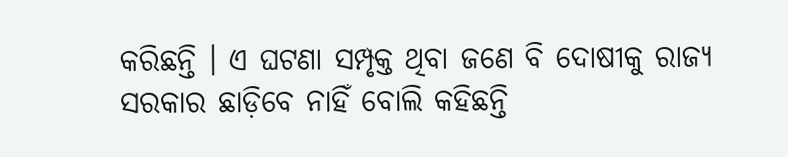କରିଛନ୍ତି । ଏ ଘଟଣା ସମ୍ପୃକ୍ତ ଥିବା ଜଣେ ବି ଦୋଷୀକୁ ରାଜ୍ୟ ସରକାର ଛାଡ଼ିବେ ନାହିଁ ବୋଲି କହିଛନ୍ତି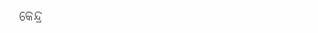କେନ୍ଦ୍ର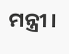ମନ୍ତ୍ରୀ ।